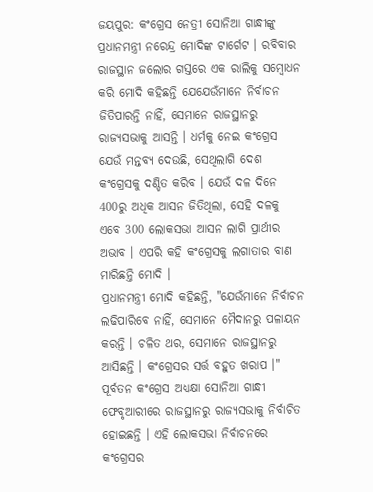ଜୟପୁର: କଂଗ୍ରେସ ନେତ୍ରୀ ସୋନିଆ ଗାନ୍ଧୀଙ୍କୁ ପ୍ରଧାନମନ୍ତ୍ରୀ ନରେନ୍ଦ୍ର ମୋଦିଙ୍କ ଟାର୍ଗେଟ । ରବିବାର ରାଜସ୍ଥାନ ଜଲୋର ଗସ୍ତରେ ଏକ ରାଲିକୁ ସମ୍ବୋଧନ କରି ମୋଦି କହିଛନ୍ତି ଯେଯେଉଁମାନେ ନିର୍ବାଚନ ଜିତିପାରନ୍ତି ନାହିଁ, ସେମାନେ ରାଜସ୍ଥାନରୁ ରାଜ୍ୟସଭାକୁ ଆସନ୍ତି । ଧର୍ମକୁ ନେଇ କଂଗ୍ରେସ ଯେଉଁ ମନ୍ତବ୍ୟ ଦେଉଛି, ସେଥିଲାଗି ଦେଶ କଂଗ୍ରେସକୁ ଦଣ୍ଡିତ କରିବ । ଯେଉଁ ଦଳ ଦିନେ 400ରୁ ଅଧିକ ଆସନ ଜିତିଥିଲା, ସେହି ଦଳକୁ ଏବେ 300 ଲୋକସଭା ଆସନ ଲାଗି ପ୍ରାର୍ଥୀର ଅଭାବ । ଏପରି କହି କଂଗ୍ରେସକୁ ଲଗାତାର ବାଣ ମାରିଛନ୍ତି ମୋଦି ।
ପ୍ରଧାନମନ୍ତ୍ରୀ ମୋଦି କହିଛନ୍ତି, "ଯେଉଁମାନେ ନିର୍ବାଚନ ଲଢିପାରିବେ ନାହିଁ, ସେମାନେ ମୈଦାନରୁ ପଳାୟନ କରନ୍ତି । ଚଳିତ ଥର, ସେମାନେ ରାଜସ୍ଥାନରୁ ଆସିଛନ୍ତି । କଂଗ୍ରେସର ସର୍ତ୍ତ ବହୁତ ଖରାପ ।" ପୂର୍ବତନ କଂଗ୍ରେସ ଅଧ୍ୟକ୍ଷା ସୋନିଆ ଗାନ୍ଧୀ ଫେବୃଆରୀରେ ରାଜସ୍ଥାନରୁ ରାଜ୍ୟସଭାକୁ ନିର୍ବାଚିତ ହୋଇଛନ୍ତି । ଏହି ଲୋକସଭା ନିର୍ବାଚନରେ କଂଗ୍ରେସର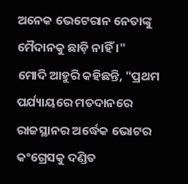ଅନେକ ଭେଟେରାନ ନେତାଙ୍କୁ ମୈଦାନକୁ ଛାଡ଼ି ନାହିଁ ।"
ମୋଦି ଆହୁରି କହିଛନ୍ତି, "ପ୍ରଥମ ପର୍ଯ୍ୟାୟରେ ମତଦାନରେ ରାଜସ୍ଥାନର ଅର୍ଦ୍ଧେକ ଭୋଟର କଂଗ୍ରେସକୁ ଦଣ୍ଡିତ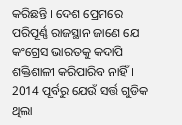କରିଛନ୍ତି । ଦେଶ ପ୍ରେମରେ ପରିପୂର୍ଣ୍ଣ ରାଜସ୍ଥାନ ଜାଣେ ଯେ କଂଗ୍ରେସ ଭାରତକୁ କଦାପି ଶକ୍ତିଶାଳୀ କରିପାରିବ ନାହିଁ । 2014 ପୂର୍ବରୁ ଯେଉଁ ସର୍ତ୍ତ ଗୁଡିକ ଥିଲା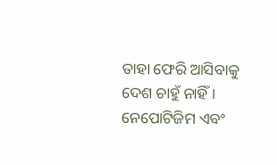ତାହା ଫେରି ଆସିବାକୁ ଦେଶ ଚାହୁଁ ନାହିଁ । ନେପୋଟିଜିମ ଏବଂ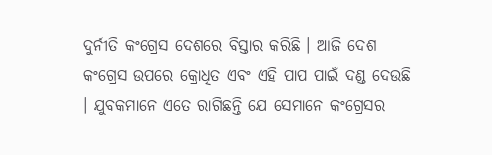ଦୁର୍ନୀତି କଂଗ୍ରେସ ଦେଶରେ ବିସ୍ତାର କରିଛି । ଆଜି ଦେଶ କଂଗ୍ରେସ ଉପରେ କ୍ରୋଧିତ ଏବଂ ଏହି ପାପ ପାଇଁ ଦଣ୍ଡ ଦେଉଛି । ଯୁବକମାନେ ଏତେ ରାଗିଛନ୍ତି ଯେ ସେମାନେ କଂଗ୍ରେସର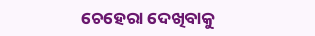ଚେହେରା ଦେଖିବାକୁ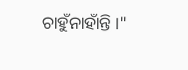ଚାହୁଁନାହାଁନ୍ତି ।"